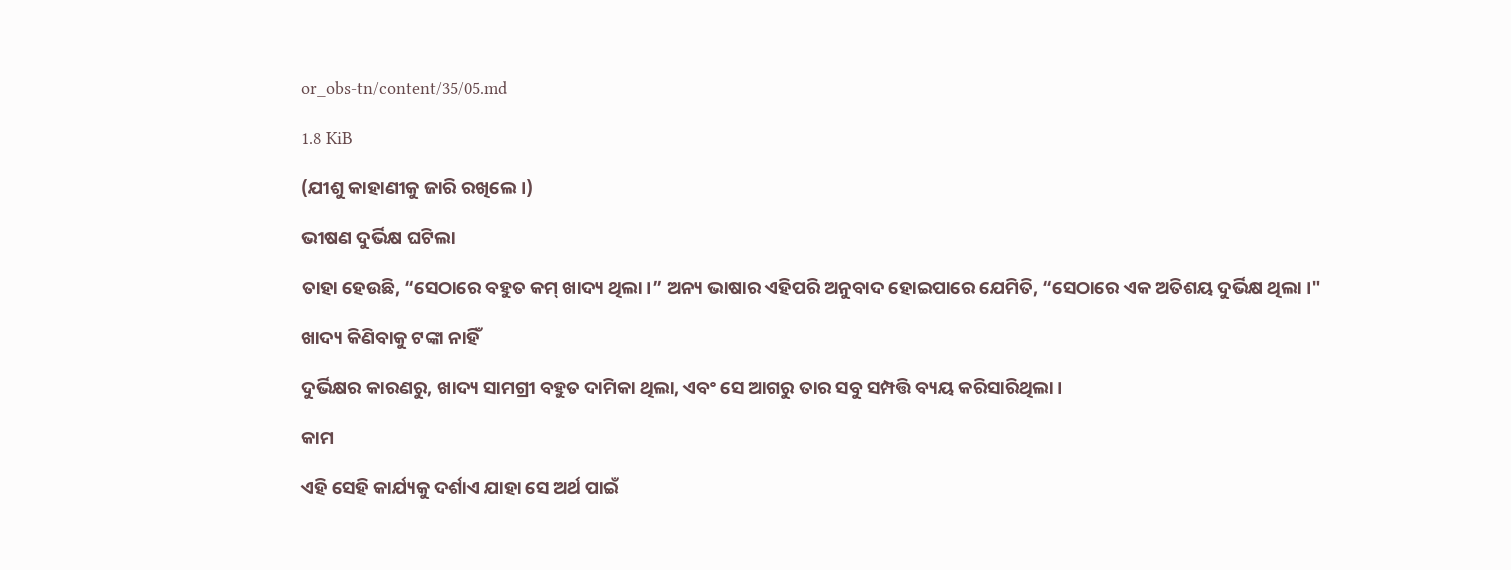or_obs-tn/content/35/05.md

1.8 KiB

(ଯୀଶୁ କାହାଣୀକୁ ଜାରି ରଖିଲେ ।)

ଭୀଷଣ ଦୁର୍ଭିକ୍ଷ ଘଟିଲା

ତାହା ହେଉଛି, “ସେଠାରେ ବହୁତ କମ୍ ଖାଦ୍ୟ ଥିଲା ।” ଅନ୍ୟ ଭାଷାର ଏହିପରି ଅନୁବାଦ ହୋଇପାରେ ଯେମିତି, “ସେଠାରେ ଏକ ଅତିଶୟ ଦୁର୍ଭିକ୍ଷ ଥିଲା ।"

ଖାଦ୍ୟ କିଣିବାକୁ ଟଙ୍କା ନାହିଁ

ଦୁର୍ଭିକ୍ଷର କାରଣରୁ, ଖାଦ୍ୟ ସାମଗ୍ରୀ ବହୁତ ଦାମିକା ଥିଲା, ଏବଂ ସେ ଆଗରୁ ତାର ସବୁ ସମ୍ପତ୍ତି ବ୍ୟୟ କରିସାରିଥିଲା ।

କାମ

ଏହି ସେହି କାର୍ଯ୍ୟକୁ ଦର୍ଶାଏ ଯାହା ସେ ଅର୍ଥ ପାଇଁ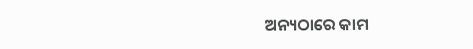ଅନ୍ୟଠାରେ କାମ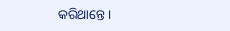କରିଥାନ୍ତେ ।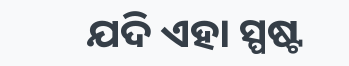ଯଦି ଏହା ସ୍ପଷ୍ଟ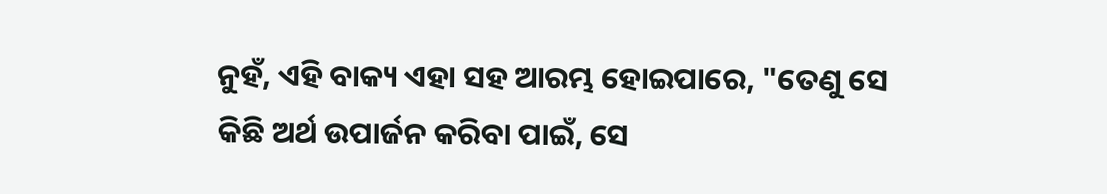ନୁହଁ, ଏହି ବାକ୍ୟ ଏହା ସହ ଆରମ୍ଭ ହୋଇପାରେ, "ତେଣୁ ସେ କିଛି ଅର୍ଥ ଉପାର୍ଜନ କରିବା ପାଇଁ, ସେ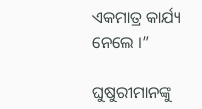ଏକମାତ୍ର କାର୍ଯ୍ୟ ନେଲେ ।”

ଘୁଷୁରୀମାନଙ୍କୁ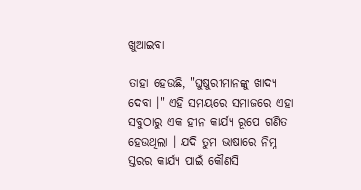ଖୁଆଇବା

ତାହା ହେଉଛି, "ଘୁଷୁରୀମାନଙ୍କୁ ଖାଦ୍ୟ ଦେବା ।" ଏହି ସମୟରେ ସମାଜରେ ଏହା ସବୁଠାରୁ ଏକ ହୀନ କାର୍ଯ୍ୟ ରୂପେ ଗଣିତ ହେଉଥିଲା । ଯଦି ତୁମ ଭାଷାରେ ନିମ୍ନ ସ୍ତରର କାର୍ଯ୍ୟ ପାଇଁ କୌଣସି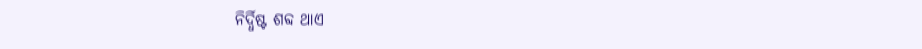ନିର୍ଦ୍ଧିଷ୍ଟ ଶବ୍ଦ ଥାଏ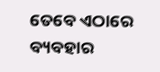ତେବେ ଏଠାରେ ବ୍ୟବହାର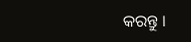କରନ୍ତୁ ।